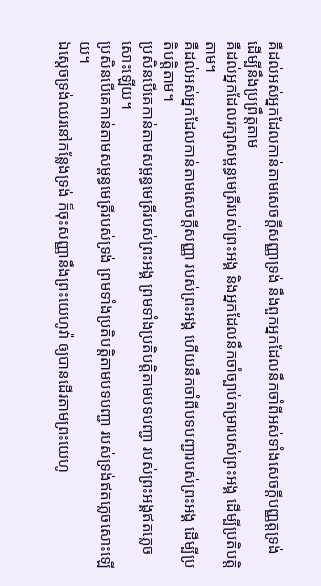គឺដល់អស់អ្នកដែលកាន់តាមសេចក្ដីសញ្ញាទ្រង់ នឹងពួកអ្នកដែលនឹកចាំពីអស់ទាំងសេចក្ដីបញ្ញត្តទ្រង់ ដើម្បីនឹងប្រព្រឹត្តតាម
គឺដល់អ្នកដែលរក្សាសម្ពន្ធមេត្រីរបស់ព្រះអង្គ និងអ្នកដែលនឹកចាំច្បាប់តម្រារបស់ព្រះអង្គ ដើម្បីប្រតិបត្តិតាម។
គឺដល់អស់អ្នកដែលកាន់តាមសេចក្ដីសញ្ញា របស់ព្រះអង្គ ហើយនឹកចាំពីបទបញ្ជារបស់ព្រះអង្គ ដើម្បីប្រតិបត្តិតាម។
ប្រសិនបើគេកាន់តាមសម្ពន្ធមេត្រីរបស់ព្រះអង្គ ព្រមទាំងប្រតិបត្តិតាមបទបញ្ជា របស់ព្រះអង្គឥតភ្លេចសោះឡើយ។
ប្រសិនបើគេកាន់តាមសម្ពន្ធមេត្រីរបស់ទ្រង់ ព្រមទាំងប្រតិបត្តិតាមបទបញ្ជា របស់ទ្រង់ឥតភ្លេចសោះឡើយ។
ឯស្តេចទ្រង់ឈរនៅកន្លែងទ្រង់ ក៏ចុះសញ្ញានឹងព្រះយេហូវ៉ា ឲ្យបានដើរតាមព្រះយេហូ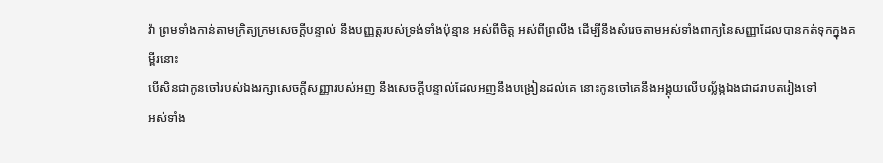វ៉ា ព្រមទាំងកាន់តាមក្រិត្យក្រមសេចក្ដីបន្ទាល់ នឹងបញ្ញត្តរបស់ទ្រង់ទាំងប៉ុន្មាន អស់ពីចិត្ត អស់ពីព្រលឹង ដើម្បីនឹងសំរេចតាមអស់ទាំងពាក្យនៃសញ្ញាដែលបានកត់ទុកក្នុងគម្ពីរនោះ
បើសិនជាកូនចៅរបស់ឯងរក្សាសេចក្ដីសញ្ញារបស់អញ នឹងសេចក្ដីបន្ទាល់ដែលអញនឹងបង្រៀនដល់គេ នោះកូនចៅគេនឹងអង្គុយលើបល្ល័ង្កឯងជាដរាបតរៀងទៅ
អស់ទាំង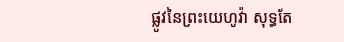ផ្លូវនៃព្រះយេហូវ៉ា សុទ្ធតែ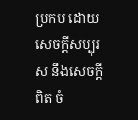ប្រកប ដោយសេចក្ដីសប្បុរស នឹងសេចក្ដីពិត ចំ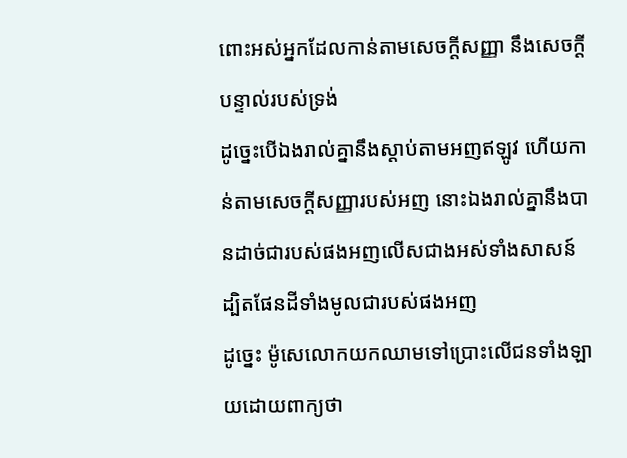ពោះអស់អ្នកដែលកាន់តាមសេចក្ដីសញ្ញា នឹងសេចក្ដីបន្ទាល់របស់ទ្រង់
ដូច្នេះបើឯងរាល់គ្នានឹងស្តាប់តាមអញឥឡូវ ហើយកាន់តាមសេចក្ដីសញ្ញារបស់អញ នោះឯងរាល់គ្នានឹងបានដាច់ជារបស់ផងអញលើសជាងអស់ទាំងសាសន៍ ដ្បិតផែនដីទាំងមូលជារបស់ផងអញ
ដូច្នេះ ម៉ូសេលោកយកឈាមទៅប្រោះលើជនទាំងឡាយដោយពាក្យថា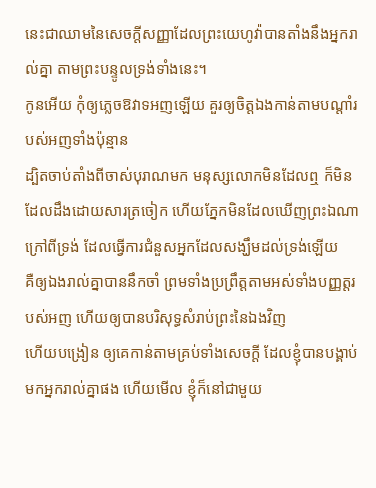នេះជាឈាមនៃសេចក្ដីសញ្ញាដែលព្រះយេហូវ៉ាបានតាំងនឹងអ្នករាល់គ្នា តាមព្រះបន្ទូលទ្រង់ទាំងនេះ។
កូនអើយ កុំឲ្យភ្លេចឱវាទអញឡើយ គួរឲ្យចិត្តឯងកាន់តាមបណ្តាំរបស់អញទាំងប៉ុន្មាន
ដ្បិតចាប់តាំងពីចាស់បុរាណមក មនុស្សលោកមិនដែលឮ ក៏មិនដែលដឹងដោយសារត្រចៀក ហើយភ្នែកមិនដែលឃើញព្រះឯណាក្រៅពីទ្រង់ ដែលធ្វើការជំនួសអ្នកដែលសង្ឃឹមដល់ទ្រង់ឡើយ
គឺឲ្យឯងរាល់គ្នាបាននឹកចាំ ព្រមទាំងប្រព្រឹត្តតាមអស់ទាំងបញ្ញត្តរបស់អញ ហើយឲ្យបានបរិសុទ្ធសំរាប់ព្រះនៃឯងវិញ
ហើយបង្រៀន ឲ្យគេកាន់តាមគ្រប់ទាំងសេចក្ដី ដែលខ្ញុំបានបង្គាប់មកអ្នករាល់គ្នាផង ហើយមើល ខ្ញុំក៏នៅជាមួយ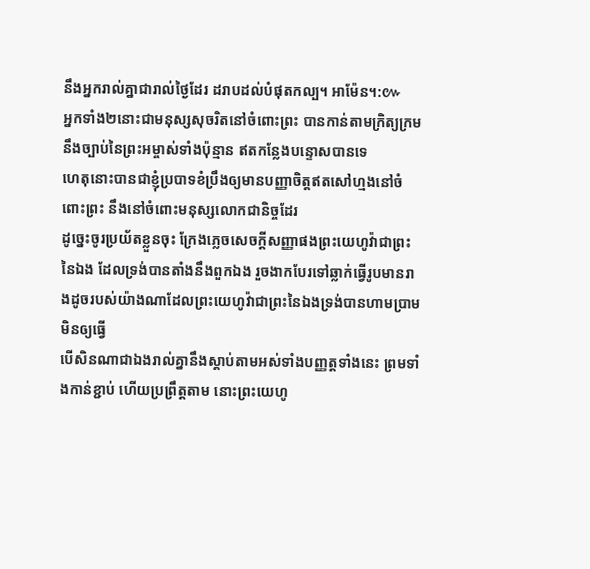នឹងអ្នករាល់គ្នាជារាល់ថ្ងៃដែរ ដរាបដល់បំផុតកល្ប។ អាម៉ែន។:៚
អ្នកទាំង២នោះជាមនុស្សសុចរិតនៅចំពោះព្រះ បានកាន់តាមក្រិត្យក្រមនឹងច្បាប់នៃព្រះអម្ចាស់ទាំងប៉ុន្មាន ឥតកន្លែងបន្ទោសបានទេ
ហេតុនោះបានជាខ្ញុំប្របាទខំប្រឹងឲ្យមានបញ្ញាចិត្តឥតសៅហ្មងនៅចំពោះព្រះ នឹងនៅចំពោះមនុស្សលោកជានិច្ចដែរ
ដូច្នេះចូរប្រយ័តខ្លួនចុះ ក្រែងភ្លេចសេចក្ដីសញ្ញាផងព្រះយេហូវ៉ាជាព្រះនៃឯង ដែលទ្រង់បានតាំងនឹងពួកឯង រួចងាកបែរទៅឆ្លាក់ធ្វើរូបមានរាងដូចរបស់យ៉ាងណាដែលព្រះយេហូវ៉ាជាព្រះនៃឯងទ្រង់បានហាមប្រាមមិនឲ្យធ្វើ
បើសិនណាជាឯងរាល់គ្នានឹងស្តាប់តាមអស់ទាំងបញ្ញត្តទាំងនេះ ព្រមទាំងកាន់ខ្ជាប់ ហើយប្រព្រឹត្តតាម នោះព្រះយេហូ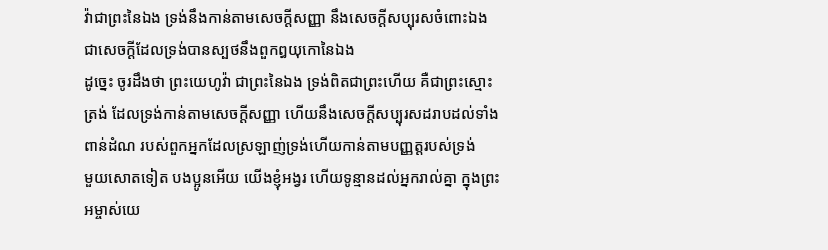វ៉ាជាព្រះនៃឯង ទ្រង់នឹងកាន់តាមសេចក្ដីសញ្ញា នឹងសេចក្ដីសប្បុរសចំពោះឯង ជាសេចក្ដីដែលទ្រង់បានស្បថនឹងពួកឰយុកោនៃឯង
ដូច្នេះ ចូរដឹងថា ព្រះយេហូវ៉ា ជាព្រះនៃឯង ទ្រង់ពិតជាព្រះហើយ គឺជាព្រះស្មោះត្រង់ ដែលទ្រង់កាន់តាមសេចក្ដីសញ្ញា ហើយនឹងសេចក្ដីសប្បុរសដរាបដល់ទាំងពាន់ដំណ របស់ពួកអ្នកដែលស្រឡាញ់ទ្រង់ហើយកាន់តាមបញ្ញត្តរបស់ទ្រង់
មួយសោតទៀត បងប្អូនអើយ យើងខ្ញុំអង្វរ ហើយទូន្មានដល់អ្នករាល់គ្នា ក្នុងព្រះអម្ចាស់យេ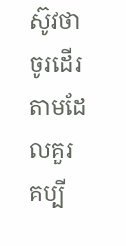ស៊ូវថា ចូរដើរតាមដែលគួរគប្បី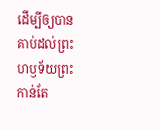ដើម្បីឲ្យបានគាប់ដល់ព្រះហឫទ័យព្រះកាន់តែ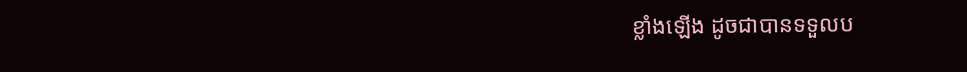ខ្លាំងឡើង ដូចជាបានទទួលប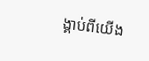ង្គាប់ពីយើង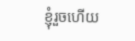ខ្ញុំរួចហើយ